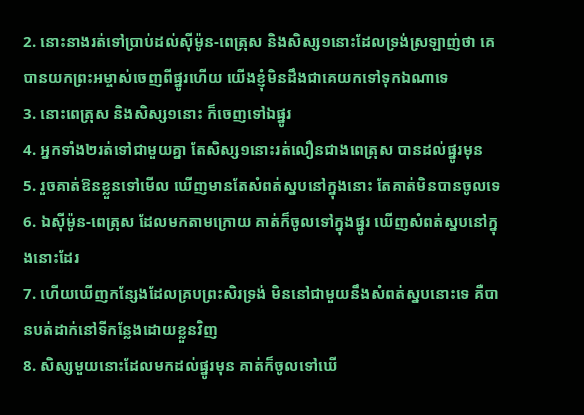2. នោះនាងរត់ទៅប្រាប់ដល់ស៊ីម៉ូន-ពេត្រុស និងសិស្ស១នោះដែលទ្រង់ស្រឡាញ់ថា គេបានយកព្រះអម្ចាស់ចេញពីផ្នូរហើយ យើងខ្ញុំមិនដឹងជាគេយកទៅទុកឯណាទេ
3. នោះពេត្រុស និងសិស្ស១នោះ ក៏ចេញទៅឯផ្នូរ
4. អ្នកទាំង២រត់ទៅជាមួយគ្នា តែសិស្ស១នោះរត់លឿនជាងពេត្រុស បានដល់ផ្នូរមុន
5. រួចគាត់ឱនខ្លួនទៅមើល ឃើញមានតែសំពត់ស្នបនៅក្នុងនោះ តែគាត់មិនបានចូលទេ
6. ឯស៊ីម៉ូន-ពេត្រុស ដែលមកតាមក្រោយ គាត់ក៏ចូលទៅក្នុងផ្នូរ ឃើញសំពត់ស្នបនៅក្នុងនោះដែរ
7. ហើយឃើញកន្សែងដែលគ្របព្រះសិរទ្រង់ មិននៅជាមួយនឹងសំពត់ស្នបនោះទេ គឺបានបត់ដាក់នៅទីកន្លែងដោយខ្លួនវិញ
8. សិស្សមួយនោះដែលមកដល់ផ្នូរមុន គាត់ក៏ចូលទៅឃើ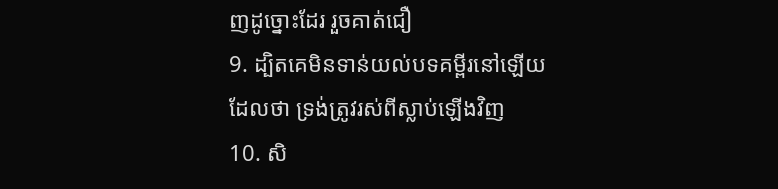ញដូច្នោះដែរ រួចគាត់ជឿ
9. ដ្បិតគេមិនទាន់យល់បទគម្ពីរនៅឡើយ ដែលថា ទ្រង់ត្រូវរស់ពីស្លាប់ឡើងវិញ
10. សិ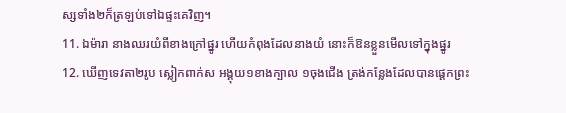ស្សទាំង២ក៏ត្រឡប់ទៅឯផ្ទះគេវិញ។
11. ឯម៉ារា នាងឈរយំពីខាងក្រៅផ្នូរ ហើយកំពុងដែលនាងយំ នោះក៏ឱនខ្លួនមើលទៅក្នុងផ្នូរ
12. ឃើញទេវតា២រូប ស្លៀកពាក់ស អង្គុយ១ខាងក្បាល ១ចុងជើង ត្រង់កន្លែងដែលបានផ្តេកព្រះ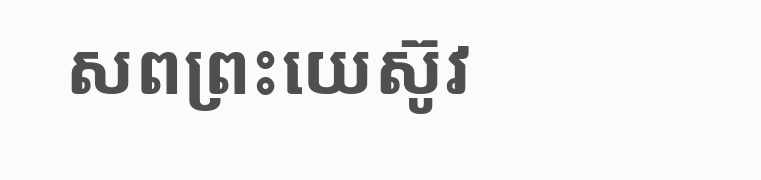សពព្រះយេស៊ូវ